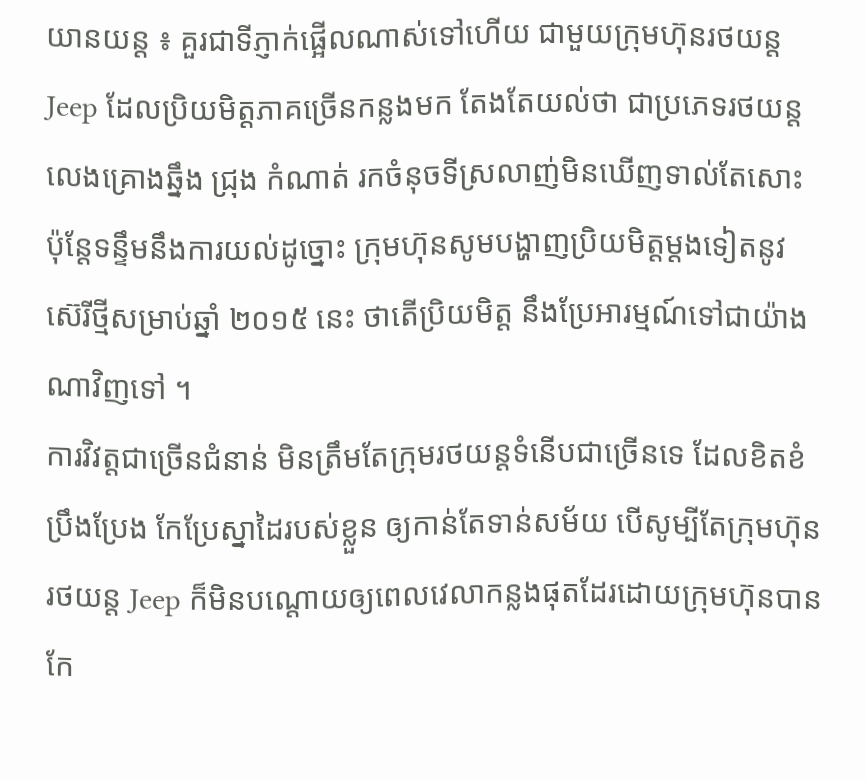យានយន្ដ ៖ គួរជាទីភ្ញាក់ផ្អើលណាស់ទៅហើយ ជាមួយក្រុមហ៊ុនរថយន្ដ Jeep ដែលប្រិយមិត្ដភាគច្រើនកន្លងមក តែងតែយល់ថា ជាប្រភេទរថយន្ដលេងគ្រោងឆ្នឹង ជ្រុង កំណាត់ រកចំនុចទីស្រលាញ់មិនឃើញទាល់តែសោះ ប៉ុន្ដែទន្ទឹមនឹងការយល់ដូច្នោះ ក្រុមហ៊ុនសូមបង្ហាញប្រិយមិត្ដម្ដងទៀតនូវ ស៊េរីថ្មីសម្រាប់ឆ្នាំ ២០១៥ នេះ ថាតើប្រិយមិត្ដ នឹងប្រែអារម្មណ៍ទៅជាយ៉ាងណាវិញទៅ ។
ការវិវត្ដជាច្រើនជំនាន់ មិនត្រឹមតែក្រុមរថយន្ដទំនើបជាច្រើនទេ ដែលខិតខំប្រឹងប្រែង កែប្រែស្នាដៃរបស់ខ្លួន ឲ្យកាន់តែទាន់សម័យ បើសូម្បីតែក្រុមហ៊ុនរថយន្ដ Jeep ក៏មិនបណ្ដោយឲ្យពេលវេលាកន្លងផុតដែរដោយក្រុមហ៊ុនបានកែ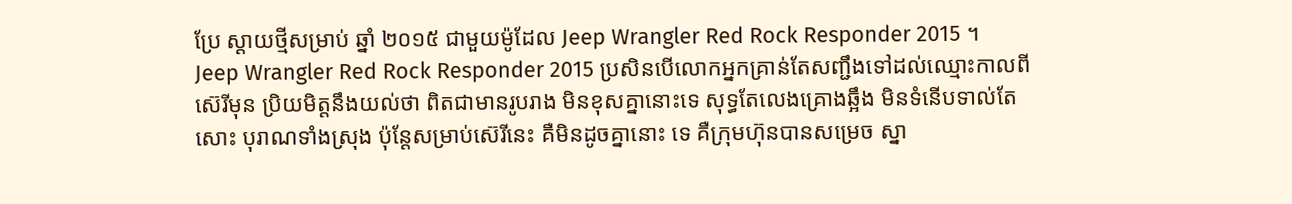ប្រែ ស្ដាយថ្មីសម្រាប់ ឆ្នាំ ២០១៥ ជាមួយម៉ូដែល Jeep Wrangler Red Rock Responder 2015 ។
Jeep Wrangler Red Rock Responder 2015 ប្រសិនបើលោកអ្នកគ្រាន់តែសញ្ជឹងទៅដល់ឈ្មោះកាលពីស៊េរីមុន ប្រិយមិត្ដនឹងយល់ថា ពិតជាមានរូបរាង មិនខុសគ្នានោះទេ សុទ្ធតែលេងគ្រោងឆ្អឹង មិនទំនើបទាល់តែសោះ បុរាណទាំងស្រុង ប៉ុន្ដែសម្រាប់ស៊េរីនេះ គឺមិនដូចគ្នានោះ ទេ គឺក្រុមហ៊ុនបានសម្រេច ស្នា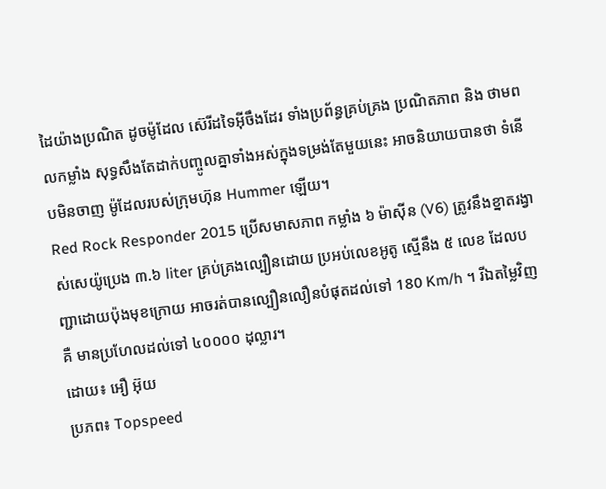ដៃយ៉ាងប្រណិត ដូចម៉ូដែល ស៊េរីដទៃអ៊ីចឹងដែរ ទាំងប្រព័ន្ធគ្រប់គ្រង ប្រណិតភាព និង ថាមពលកម្លាំង សុទ្ធសឹងតែដាក់បញ្ចូលគ្នាទាំងអស់ក្នុងទម្រង់តែមួយនេះ អាចនិយាយបានថា ទំនើបមិនចាញ ម៉ូដែលរបស់ក្រុមហ៊ុន Hummer ឡើយ។
Red Rock Responder 2015 ប្រើសមាសភាព កម្លាំង ៦ ម៉ាស៊ីន (V6) ត្រូវនឹងខ្នាតរង្វាស់សេយ៉ូប្រេង ៣.៦ liter គ្រប់គ្រងល្បឿនដោយ ប្រអប់លេខអូតូ ស្មើនឹង ៥ លេខ ដែលបញ្ជាដោយប៉ុងមុខក្រោយ អាចរត់បានល្បឿនលឿនបំផុតដល់ទៅ 180 Km/h ។ រីឯតម្លៃវិញគឺ មានប្រហែលដល់ទៅ ៤០០០០ ដុល្លារ។
ដោយ៖ អឿ អ៊ុយ
ប្រភព៖ Topspeed